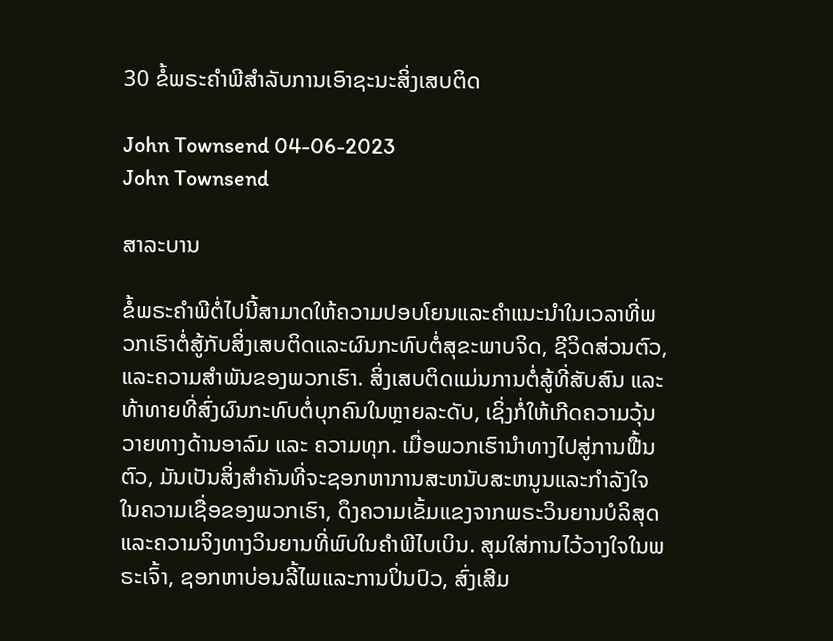30 ຂໍ້ພຣະຄໍາພີສໍາລັບການເອົາຊະນະສິ່ງເສບຕິດ

John Townsend 04-06-2023
John Townsend

ສາລະບານ

ຂໍ້ພຣະຄໍາພີຕໍ່ໄປນີ້ສາມາດໃຫ້ຄວາມປອບໂຍນແລະຄໍາແນະນໍາໃນເວລາທີ່ພວກເຮົາຕໍ່ສູ້ກັບສິ່ງເສບຕິດແລະຜົນກະທົບຕໍ່ສຸຂະພາບຈິດ, ຊີວິດສ່ວນຕົວ, ແລະຄວາມສໍາພັນຂອງພວກເຮົາ. ສິ່ງເສບຕິດແມ່ນການຕໍ່ສູ້ທີ່ສັບສົນ ແລະ ທ້າທາຍທີ່ສົ່ງຜົນກະທົບຕໍ່ບຸກຄົນໃນຫຼາຍລະດັບ, ເຊິ່ງກໍ່ໃຫ້ເກີດຄວາມວຸ້ນວາຍທາງດ້ານອາລົມ ແລະ ຄວາມທຸກ. ເມື່ອພວກເຮົານໍາທາງໄປສູ່ການຟື້ນຕົວ, ມັນເປັນສິ່ງສໍາຄັນທີ່ຈະຊອກຫາການສະຫນັບສະຫນູນແລະກໍາລັງໃຈໃນຄວາມເຊື່ອຂອງພວກເຮົາ, ດຶງຄວາມເຂັ້ມແຂງຈາກພຣະວິນຍານບໍລິສຸດແລະຄວາມຈິງທາງວິນຍານທີ່ພົບໃນຄໍາພີໄບເບິນ. ສຸມໃສ່ການໄວ້ວາງໃຈໃນພຣະເຈົ້າ, ຊອກຫາບ່ອນລີ້ໄພແລະການປິ່ນປົວ, ສົ່ງເສີມ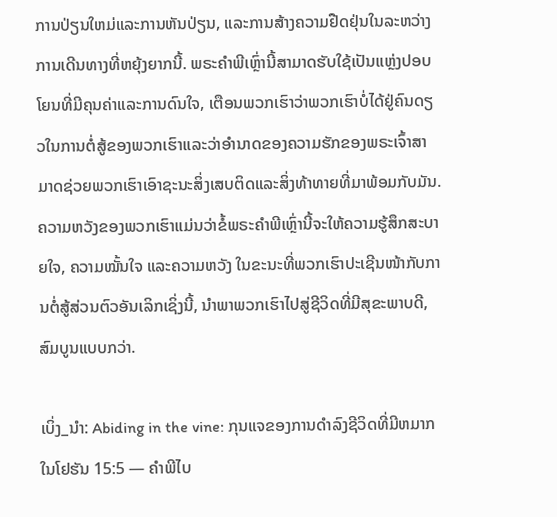ການປ່ຽນໃຫມ່ແລະການຫັນປ່ຽນ, ແລະການສ້າງຄວາມຢືດຢຸ່ນໃນລະຫວ່າງການເດີນທາງທີ່ຫຍຸ້ງຍາກນີ້. ພຣະຄໍາພີເຫຼົ່ານີ້ສາມາດຮັບໃຊ້ເປັນແຫຼ່ງປອບໂຍນທີ່ມີຄຸນຄ່າແລະການດົນໃຈ, ເຕືອນພວກເຮົາວ່າພວກເຮົາບໍ່ໄດ້ຢູ່ຄົນດຽວໃນການຕໍ່ສູ້ຂອງພວກເຮົາແລະວ່າອໍານາດຂອງຄວາມຮັກຂອງພຣະເຈົ້າສາມາດຊ່ວຍພວກເຮົາເອົາຊະນະສິ່ງເສບຕິດແລະສິ່ງທ້າທາຍທີ່ມາພ້ອມກັບມັນ. ຄວາມຫວັງຂອງພວກເຮົາແມ່ນວ່າຂໍ້ພຣະຄໍາພີເຫຼົ່ານີ້ຈະໃຫ້ຄວາມຮູ້ສຶກສະບາຍໃຈ, ຄວາມໝັ້ນໃຈ ແລະຄວາມຫວັງ ໃນຂະນະທີ່ພວກເຮົາປະເຊີນໜ້າກັບການຕໍ່ສູ້ສ່ວນຕົວອັນເລິກເຊິ່ງນີ້, ນຳພາພວກເຮົາໄປສູ່ຊີວິດທີ່ມີສຸຂະພາບດີ, ສົມບູນແບບກວ່າ.

ເບິ່ງ_ນຳ: Abiding in the vine: ກຸນແຈຂອງການດໍາລົງຊີວິດທີ່ມີຫມາກໃນໂຢຮັນ 15:5 — ຄໍາພີໄບ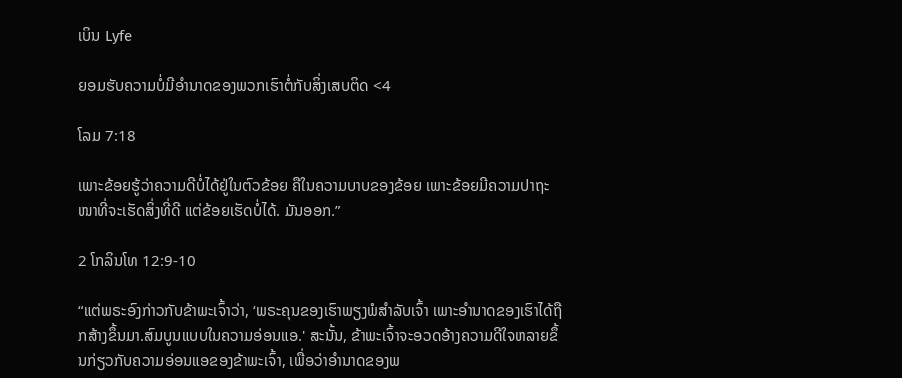ເບິນ Lyfe

ຍອມຮັບຄວາມບໍ່ມີອຳນາດຂອງພວກເຮົາຕໍ່ກັບສິ່ງເສບຕິດ <4

ໂລມ 7:18

ເພາະຂ້ອຍຮູ້ວ່າຄວາມດີບໍ່ໄດ້ຢູ່ໃນຕົວຂ້ອຍ ຄືໃນຄວາມບາບຂອງຂ້ອຍ ເພາະຂ້ອຍມີຄວາມປາຖະໜາທີ່ຈະເຮັດສິ່ງທີ່ດີ ແຕ່ຂ້ອຍເຮັດບໍ່ໄດ້. ມັນອອກ.”

2 ໂກລິນໂທ 12:9-10

“ແຕ່ພຣະອົງກ່າວກັບຂ້າພະເຈົ້າວ່າ, ‘ພຣະຄຸນຂອງເຮົາພຽງພໍສຳລັບເຈົ້າ ເພາະອຳນາດຂອງເຮົາໄດ້ຖືກສ້າງຂຶ້ນມາ.ສົມບູນແບບໃນຄວາມອ່ອນແອ.' ສະນັ້ນ, ຂ້າພະເຈົ້າຈະອວດອ້າງຄວາມດີໃຈຫລາຍຂຶ້ນກ່ຽວກັບຄວາມອ່ອນແອຂອງຂ້າພະເຈົ້າ, ເພື່ອວ່າອຳນາດຂອງພ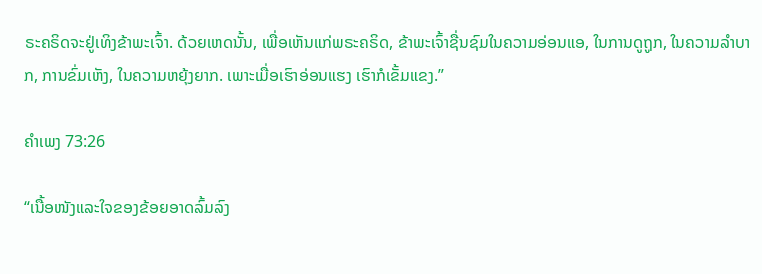ຣະຄຣິດຈະຢູ່ເທິງຂ້າພະເຈົ້າ. ດ້ວຍເຫດນັ້ນ, ເພື່ອເຫັນແກ່ພຣະຄຣິດ, ຂ້າພະເຈົ້າຊື່ນຊົມໃນຄວາມອ່ອນແອ, ໃນການດູຖູກ, ໃນຄວາມລຳບາກ, ການຂົ່ມເຫັງ, ໃນຄວາມຫຍຸ້ງຍາກ. ເພາະເມື່ອເຮົາອ່ອນແຮງ ເຮົາກໍເຂັ້ມແຂງ.”

ຄຳເພງ 73:26

“ເນື້ອໜັງແລະໃຈຂອງຂ້ອຍອາດລົ້ມລົງ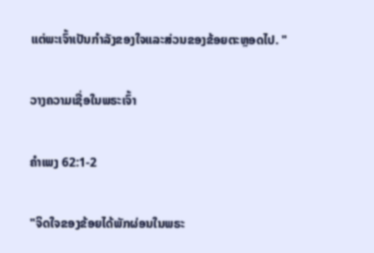ແຕ່ພະເຈົ້າເປັນກຳລັງຂອງໃຈແລະສ່ວນຂອງຂ້ອຍຕະຫຼອດໄປ. "

ວາງຄວາມເຊື່ອໃນພຣະເຈົ້າ

ຄຳເພງ 62:1-2

"ຈິດໃຈຂອງຂ້ອຍໄດ້ພັກຜ່ອນໃນພຣະ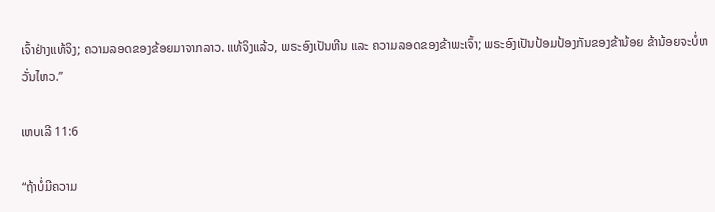ເຈົ້າຢ່າງແທ້ຈິງ; ຄວາມລອດຂອງຂ້ອຍມາຈາກລາວ. ແທ້ຈິງແລ້ວ, ພຣະອົງເປັນຫີນ ແລະ ຄວາມລອດຂອງຂ້າພະເຈົ້າ; ພຣະອົງເປັນປ້ອມປ້ອງກັນຂອງຂ້ານ້ອຍ ຂ້ານ້ອຍຈະບໍ່ຫວັ່ນໄຫວ.”

ເຫບເລີ 11:6

“ຖ້າບໍ່ມີຄວາມ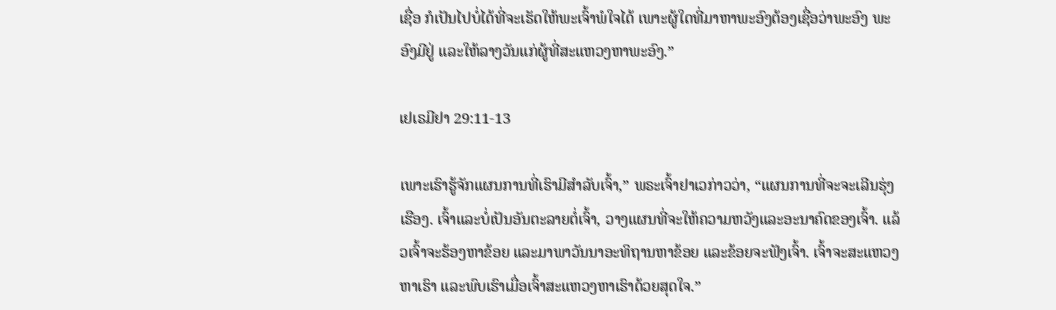ເຊື່ອ ກໍເປັນໄປບໍ່ໄດ້ທີ່ຈະເຮັດໃຫ້ພະເຈົ້າພໍໃຈໄດ້ ເພາະຜູ້ໃດທີ່ມາຫາພະອົງຕ້ອງເຊື່ອວ່າພະອົງ ພະອົງມີຢູ່ ແລະໃຫ້ລາງວັນແກ່ຜູ້ທີ່ສະແຫວງຫາພະອົງ.”

ເຢເຣມີຢາ 29:11-13

ເພາະເຮົາຮູ້ຈັກແຜນການທີ່ເຮົາມີສຳລັບເຈົ້າ,” ພຣະເຈົ້າຢາເວກ່າວວ່າ, “ແຜນການທີ່ຈະຈະເລີນຮຸ່ງເຮືອງ. ເຈົ້າແລະບໍ່ເປັນອັນຕະລາຍຕໍ່ເຈົ້າ, ວາງແຜນທີ່ຈະໃຫ້ຄວາມຫວັງແລະອະນາຄົດຂອງເຈົ້າ. ແລ້ວເຈົ້າຈະຮ້ອງຫາຂ້ອຍ ແລະມາພາວັນນາອະທິຖານຫາຂ້ອຍ ແລະຂ້ອຍຈະຟັງເຈົ້າ. ເຈົ້າຈະສະແຫວງຫາເຮົາ ແລະພົບເຮົາເມື່ອເຈົ້າສະແຫວງຫາເຮົາດ້ວຍສຸດໃຈ.”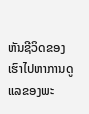ຫັນຊີວິດຂອງເຮົາໄປຫາການດູແລຂອງພະ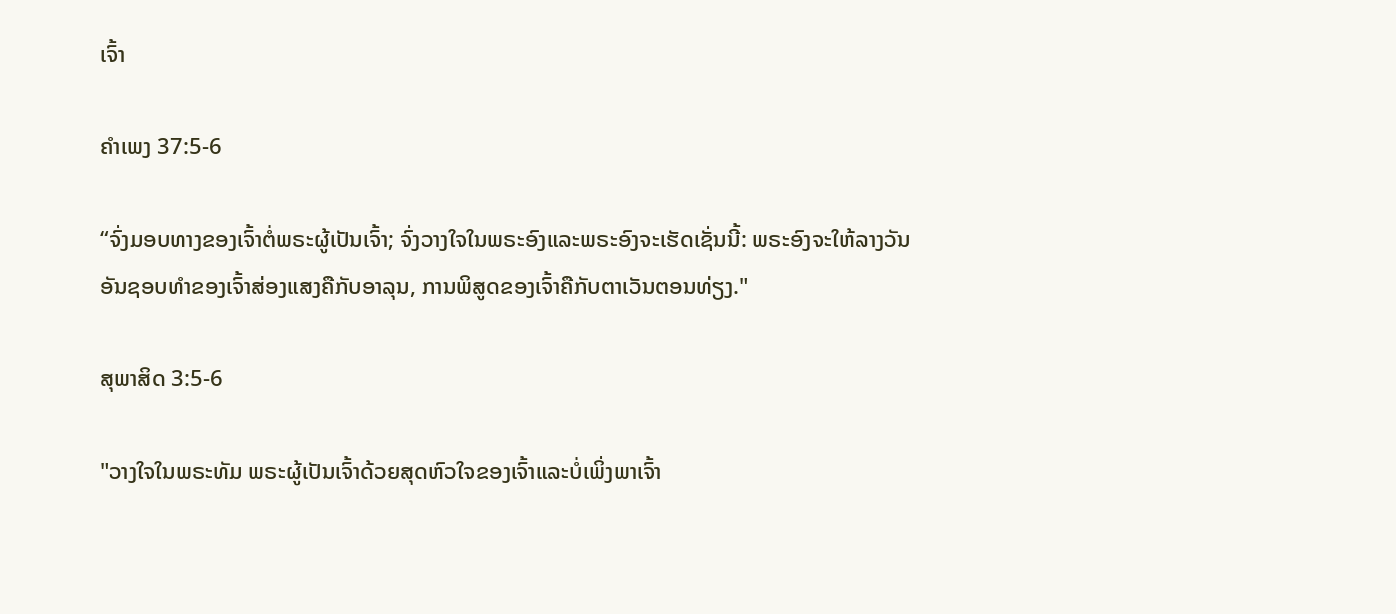ເຈົ້າ

ຄຳເພງ 37:5-6

“ຈົ່ງມອບທາງຂອງເຈົ້າຕໍ່ພຣະຜູ້ເປັນເຈົ້າ; ຈົ່ງວາງໃຈໃນພຣະອົງແລະພຣະອົງຈະເຮັດເຊັ່ນນີ້: ພຣະອົງຈະໃຫ້ລາງວັນອັນຊອບທໍາຂອງເຈົ້າສ່ອງແສງຄືກັບອາລຸນ, ການພິສູດຂອງເຈົ້າຄືກັບຕາເວັນຕອນທ່ຽງ."

ສຸພາສິດ 3:5-6

"ວາງໃຈໃນພຣະທັມ ພຣະຜູ້ເປັນເຈົ້າດ້ວຍສຸດຫົວໃຈຂອງເຈົ້າແລະບໍ່ເພິ່ງພາເຈົ້າ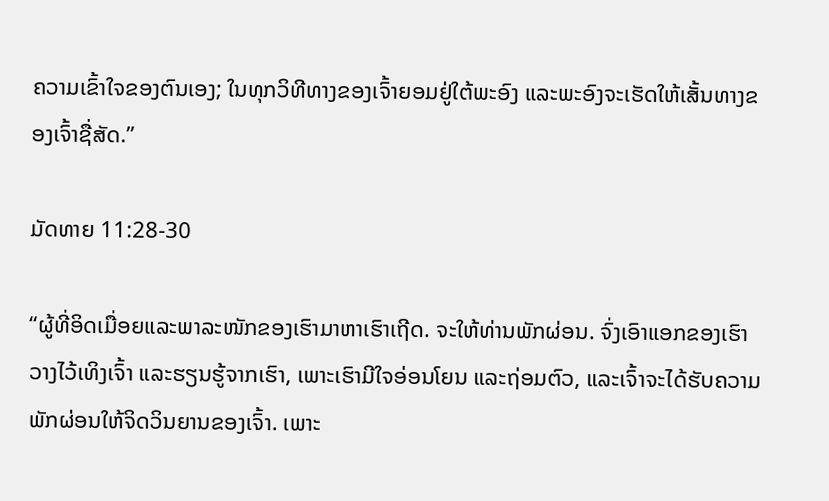ຄວາມເຂົ້າໃຈຂອງຕົນເອງ; ໃນທຸກວິທີທາງຂອງເຈົ້າຍອມຢູ່ໃຕ້ພະອົງ ແລະພະອົງຈະເຮັດໃຫ້ເສັ້ນທາງຂອງເຈົ້າຊື່ສັດ.”

ມັດທາຍ 11:28-30

“ຜູ້ທີ່ອິດເມື່ອຍແລະພາລະໜັກຂອງເຮົາມາຫາເຮົາເຖີດ. ຈະໃຫ້ທ່ານພັກຜ່ອນ. ຈົ່ງເອົາແອກຂອງເຮົາວາງໄວ້ເທິງເຈົ້າ ແລະຮຽນຮູ້ຈາກເຮົາ, ເພາະເຮົາມີໃຈອ່ອນໂຍນ ແລະຖ່ອມຕົວ, ແລະເຈົ້າຈະໄດ້ຮັບຄວາມພັກຜ່ອນໃຫ້ຈິດວິນຍານຂອງເຈົ້າ. ເພາະ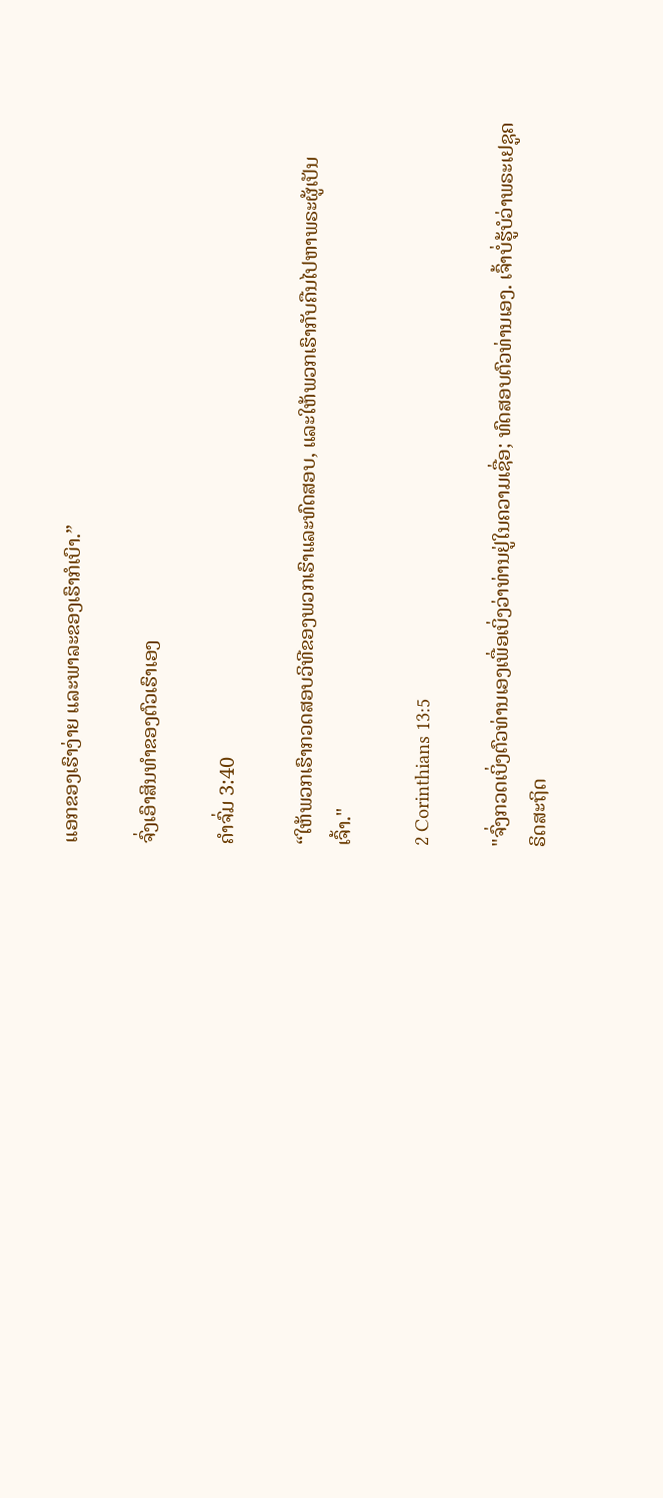ແອກຂອງເຮົາງ່າຍ ແລະພາລະຂອງເຮົາກໍເບົາ.”

ຈົ່ງເອົາສິນທຳຂອງຕົວເຮົາເອງ

ຄຳຈົ່ມ 3:40

“ໃຫ້ພວກເຮົາກວດສອບວິທີຂອງພວກເຮົາແລະທົດສອບ, ແລະໃຫ້ພວກເຮົາກັບຄືນໄປຫາພຣະຜູ້ເປັນເຈົ້າ."

2 Corinthians 13:5

"ຈົ່ງກວດເບິ່ງຕົວທ່ານເອງເພື່ອເບິ່ງວ່າທ່ານຢູ່ໃນຄວາມເຊື່ອ; ທົດສອບຕົວທ່ານເອງ. ເຈົ້າບໍ່ຮູ້ບໍວ່າພຣະເຢຊູຄຣິດສະຖິດ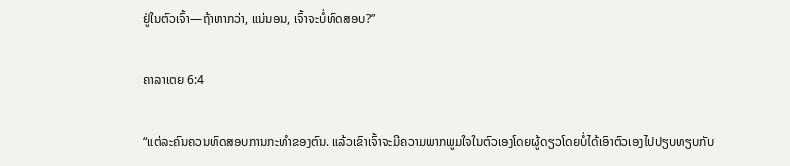ຢູ່ໃນຕົວເຈົ້າ—ຖ້າຫາກວ່າ, ແນ່ນອນ, ເຈົ້າຈະບໍ່ທົດສອບ?”

ຄາລາເຕຍ 6:4

“ແຕ່ລະຄົນຄວນທົດສອບການກະທຳຂອງຕົນ. ແລ້ວເຂົາເຈົ້າຈະມີຄວາມພາກພູມໃຈໃນຕົວເອງໂດຍຜູ້ດຽວໂດຍບໍ່ໄດ້ເອົາຕົວເອງໄປປຽບທຽບກັບ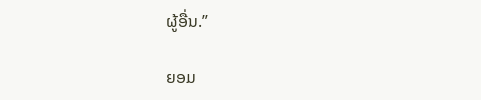ຜູ້ອື່ນ.”

ຍອມ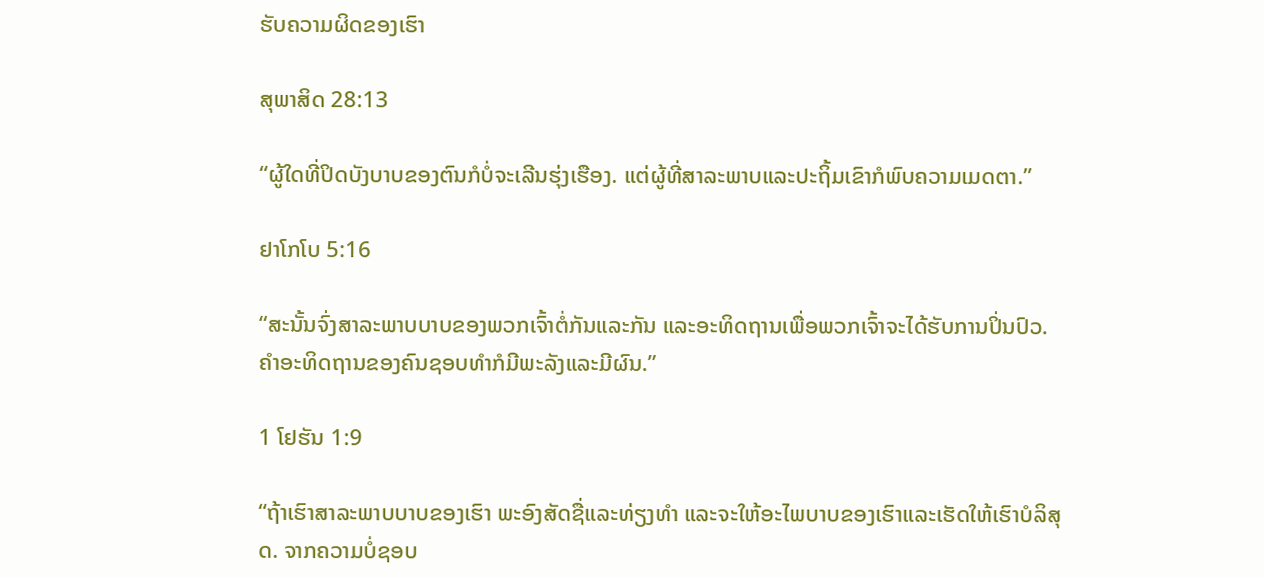ຮັບຄວາມຜິດຂອງເຮົາ

ສຸພາສິດ 28:13

“ຜູ້ໃດທີ່ປິດບັງບາບຂອງຕົນກໍບໍ່ຈະເລີນຮຸ່ງເຮືອງ. ແຕ່ຜູ້ທີ່ສາລະພາບແລະປະຖິ້ມເຂົາກໍພົບຄວາມເມດຕາ.”

ຢາໂກໂບ 5:16

“ສະນັ້ນຈົ່ງສາລະພາບບາບຂອງພວກເຈົ້າຕໍ່ກັນແລະກັນ ແລະອະທິດຖານເພື່ອພວກເຈົ້າຈະໄດ້ຮັບການປິ່ນປົວ. ຄຳອະທິດຖານຂອງຄົນຊອບທຳກໍມີພະລັງແລະມີຜົນ.”

1 ໂຢຮັນ 1:9

“ຖ້າເຮົາສາລະພາບບາບຂອງເຮົາ ພະອົງສັດຊື່ແລະທ່ຽງທຳ ແລະຈະໃຫ້ອະໄພບາບຂອງເຮົາແລະເຮັດໃຫ້ເຮົາບໍລິສຸດ. ຈາກຄວາມບໍ່ຊອບ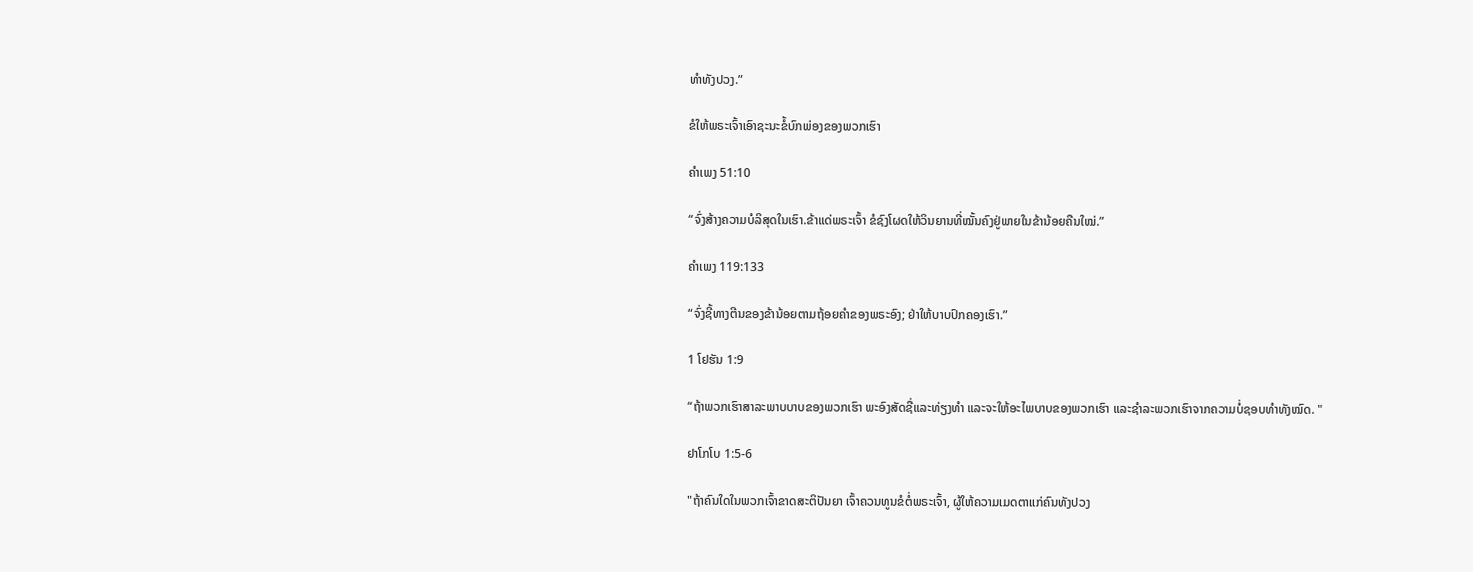ທຳທັງປວງ.”

ຂໍໃຫ້ພຣະເຈົ້າເອົາຊະນະຂໍ້ບົກພ່ອງຂອງພວກເຮົາ

ຄຳເພງ 51:10

“ຈົ່ງສ້າງຄວາມບໍລິສຸດໃນເຮົາ.ຂ້າແດ່ພຣະເຈົ້າ ຂໍຊົງໂຜດໃຫ້ວິນຍານທີ່ໝັ້ນຄົງຢູ່ພາຍໃນຂ້ານ້ອຍຄືນໃໝ່.”

ຄຳເພງ 119:133

“ຈົ່ງຊີ້ທາງຕີນຂອງຂ້ານ້ອຍຕາມຖ້ອຍຄຳຂອງພຣະອົງ; ຢ່າໃຫ້ບາບປົກຄອງເຮົາ.”

1 ໂຢຮັນ 1:9

“ຖ້າພວກເຮົາສາລະພາບບາບຂອງພວກເຮົາ ພະອົງສັດຊື່ແລະທ່ຽງທຳ ແລະຈະໃຫ້ອະໄພບາບຂອງພວກເຮົາ ແລະຊຳລະພວກເຮົາຈາກຄວາມບໍ່ຊອບທຳທັງໝົດ. "

ຢາໂກໂບ 1:5-6

"ຖ້າຄົນໃດໃນພວກເຈົ້າຂາດສະຕິປັນຍາ ເຈົ້າຄວນທູນຂໍຕໍ່ພຣະເຈົ້າ, ຜູ້ໃຫ້ຄວາມເມດຕາແກ່ຄົນທັງປວງ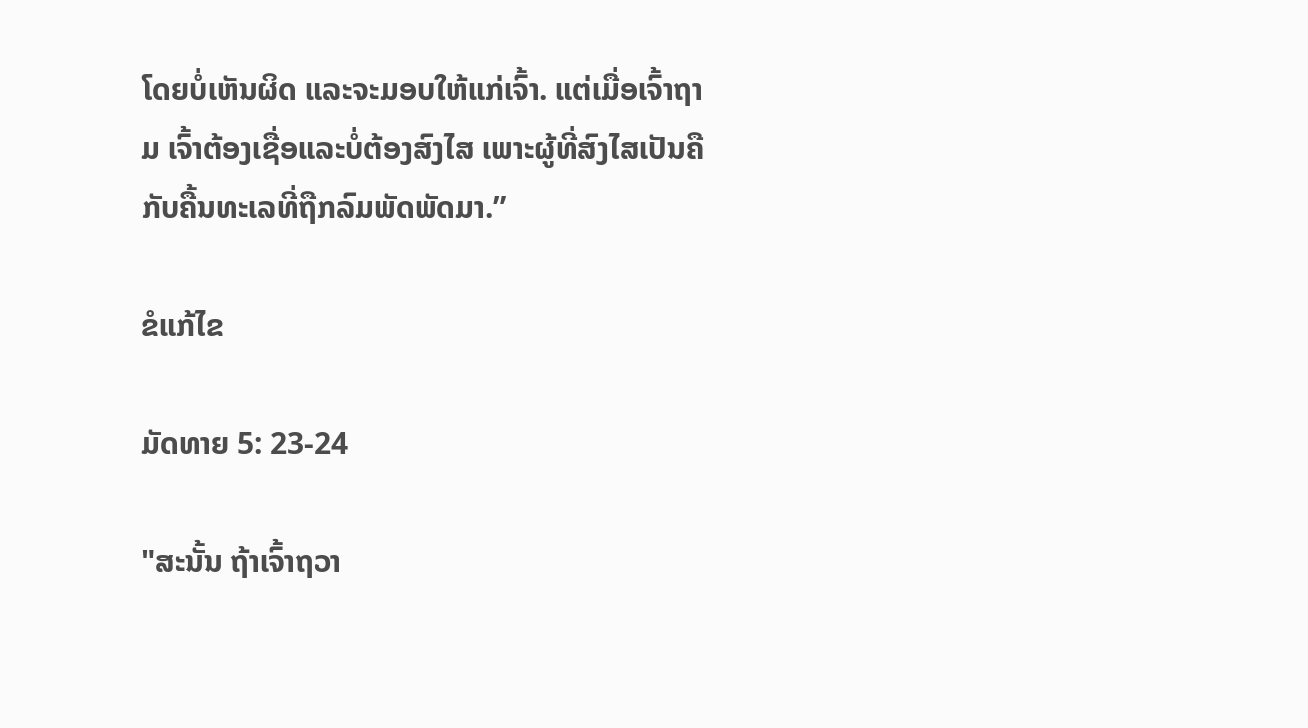ໂດຍບໍ່ເຫັນຜິດ ແລະຈະມອບໃຫ້ແກ່ເຈົ້າ. ແຕ່ເມື່ອເຈົ້າຖາມ ເຈົ້າຕ້ອງເຊື່ອແລະບໍ່ຕ້ອງສົງໄສ ເພາະຜູ້ທີ່ສົງໄສເປັນຄືກັບຄື້ນທະເລທີ່ຖືກລົມພັດພັດມາ.”

ຂໍແກ້ໄຂ

ມັດທາຍ 5: 23-24

"ສະນັ້ນ ຖ້າເຈົ້າຖວາ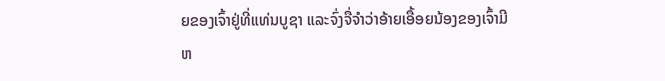ຍຂອງເຈົ້າຢູ່ທີ່ແທ່ນບູຊາ ແລະຈົ່ງຈື່ຈຳວ່າອ້າຍເອື້ອຍນ້ອງຂອງເຈົ້າມີຫ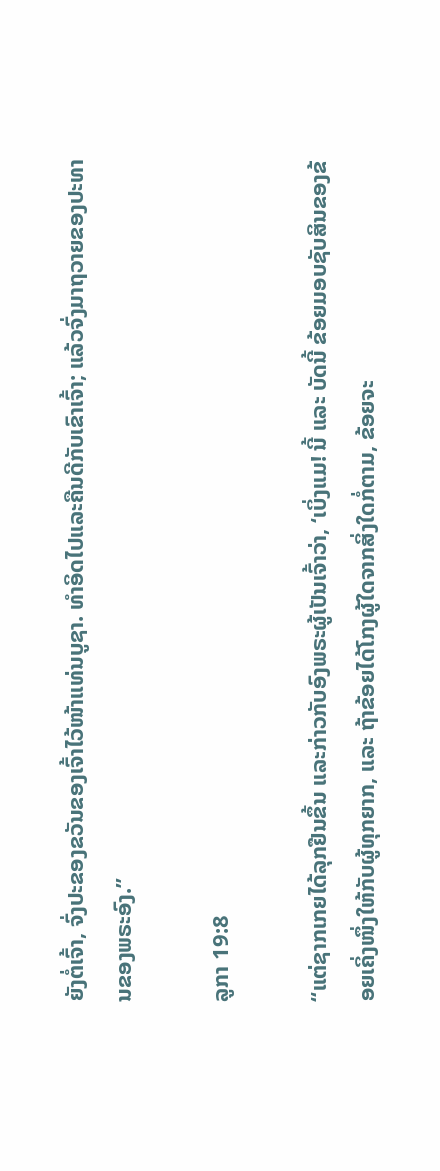ຍັງຕໍ່ເຈົ້າ, ຈົ່ງປະຂອງຂວັນຂອງເຈົ້າໄວ້ໜ້າແທ່ນບູຊາ. ທໍາອິດໄປແລະຄືນດີກັບເຂົາເຈົ້າ; ແລ້ວຈົ່ງມາຖວາຍຂອງປະທານຂອງພຣະອົງ.”

ລູກາ 19:8

“ແຕ່ຊາກເກຍໄດ້ລຸກຢືນຂຶ້ນ ແລະກ່າວກັບອົງພຣະຜູ້ເປັນເຈົ້າວ່າ, ‘ເບິ່ງແມ! ນີ້ ແລະ ບັດນີ້ ຂ້ອຍມອບຊັບສິນຂອງຂ້ອຍເຄິ່ງໜຶ່ງໃຫ້ກັບຜູ້ທຸກຍາກ, ແລະ ຖ້າຂ້ອຍໄດ້ໂກງຜູ້ໃດຈາກສິ່ງໃດກໍ່ຕາມ, ຂ້ອຍຈະ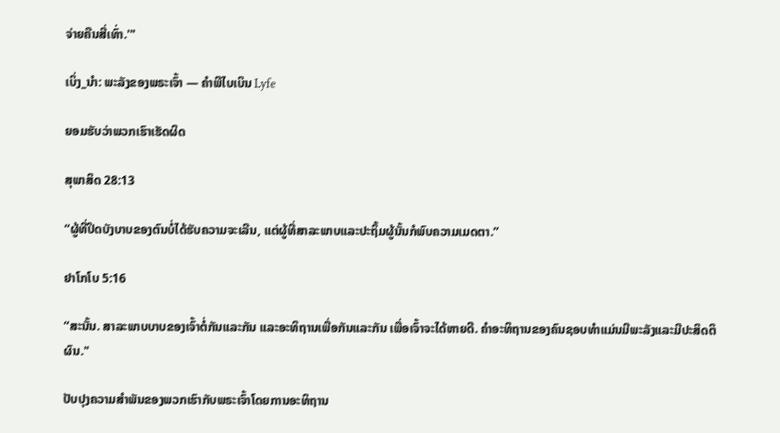ຈ່າຍຄືນສີ່ເທົ່າ.'"

ເບິ່ງ_ນຳ: ພະລັງຂອງພຣະເຈົ້າ — ຄໍາພີໄບເບິນ Lyfe

ຍອມຮັບວ່າພວກເຮົາເຮັດຜິດ

ສຸພາສິດ 28:13

“ຜູ້ທີ່ປິດບັງບາບຂອງຕົນບໍ່ໄດ້ຮັບຄວາມຈະເລີນ, ແຕ່ຜູ້ທີ່ສາລະພາບແລະປະຖິ້ມຜູ້ນັ້ນກໍພົບຄວາມເມດຕາ.”

ຢາໂກໂບ 5:16

“ສະນັ້ນ. ສາລະພາບບາບຂອງເຈົ້າຕໍ່ກັນແລະກັນ ແລະອະທິຖານເພື່ອກັນແລະກັນ ເພື່ອເຈົ້າຈະໄດ້ຫາຍດີ. ຄໍາອະທິຖານຂອງຄົນຊອບທໍາແມ່ນມີພະລັງແລະມີປະສິດຕິຜົນ."

ປັບປຸງຄວາມສໍາພັນຂອງພວກເຮົາກັບພຣະເຈົ້າໂດຍການອະທິຖານ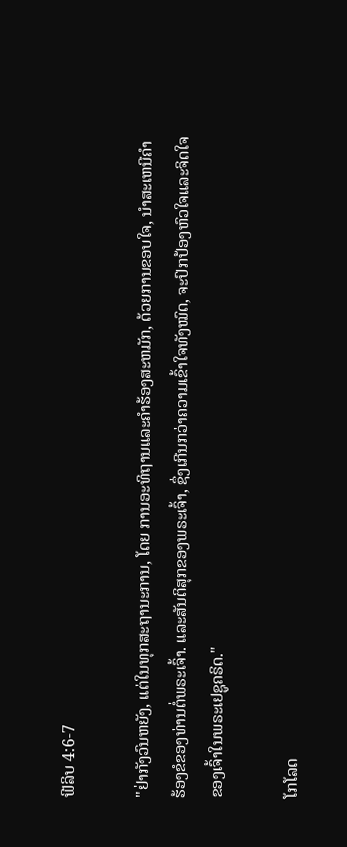ຟີລິບ 4:6-7

"ຢ່າກັງວົນຫຍັງ, ແຕ່ໃນທຸກສະຖານະການ, ໂດຍ ການອະທິຖານແລະຄໍາຮ້ອງສະຫມັກ, ດ້ວຍການຂອບໃຈ, ນໍາສະເຫນີຄໍາຮ້ອງຂໍຂອງທ່ານຕໍ່ພຣະເຈົ້າ. ແລະສັນຕິສຸກຂອງພຣະເຈົ້າ, ຊຶ່ງເກີນກວ່າຄວາມເຂົ້າໃຈທັງໝົດ, ຈະປົກປ້ອງຫົວໃຈແລະຈິດໃຈຂອງເຈົ້າໃນພຣະເຢຊູຄຣິດ."

ໂກໂລດ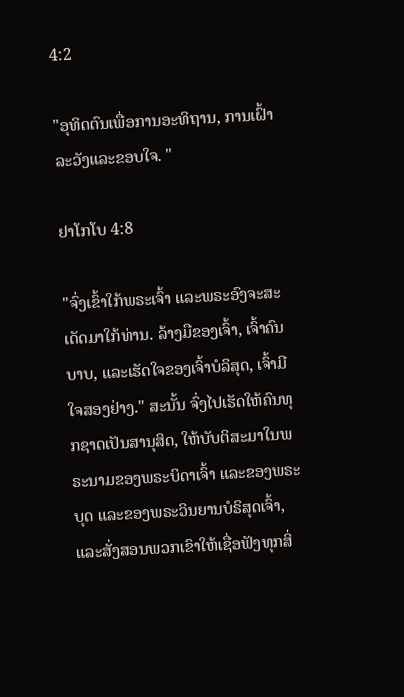4:2

"ອຸທິດຕົນເພື່ອການອະທິຖານ, ການເຝົ້າລະວັງແລະຂອບໃຈ. "

ຢາໂກໂບ 4:8

"ຈົ່ງເຂົ້າໃກ້ພຣະເຈົ້າ ແລະພຣະອົງຈະສະເດັດມາໃກ້ທ່ານ. ລ້າງມືຂອງເຈົ້າ, ເຈົ້າຄົນບາບ, ແລະເຮັດໃຈຂອງເຈົ້າບໍລິສຸດ, ເຈົ້າມີໃຈສອງຢ່າງ." ສະນັ້ນ ຈົ່ງໄປເຮັດໃຫ້ຄົນທຸກຊາດເປັນສານຸສິດ, ໃຫ້ບັບຕິສະມາໃນພຣະນາມຂອງພຣະບິດາເຈົ້າ ແລະຂອງພຣະບຸດ ແລະຂອງພຣະວິນຍານບໍຣິສຸດເຈົ້າ, ແລະສັ່ງສອນພວກເຂົາໃຫ້ເຊື່ອຟັງທຸກສິ່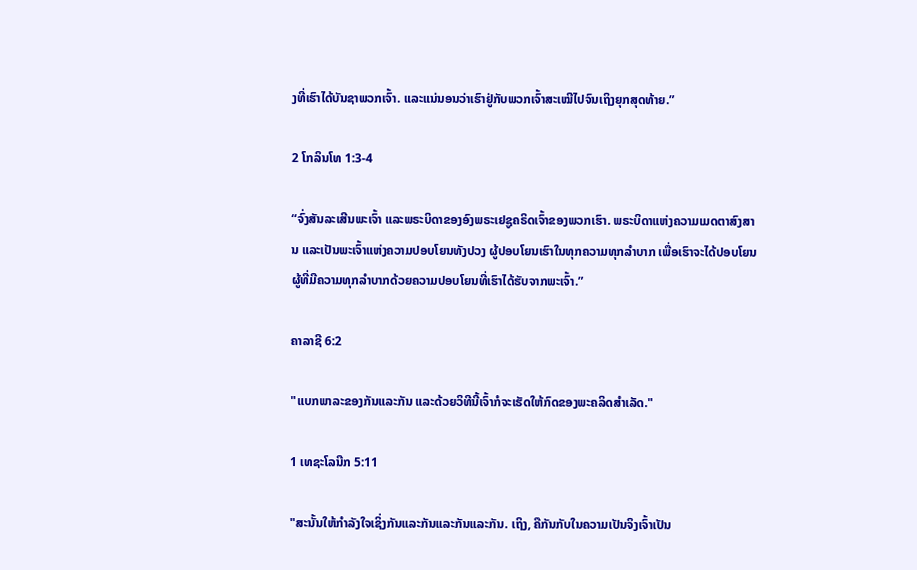ງທີ່ເຮົາໄດ້ບັນຊາພວກເຈົ້າ. ແລະແນ່ນອນວ່າເຮົາຢູ່ກັບພວກເຈົ້າສະເໝີໄປຈົນເຖິງຍຸກສຸດທ້າຍ.”

2 ໂກລິນໂທ 1:3-4

“ຈົ່ງສັນລະເສີນພະເຈົ້າ ແລະພຣະບິດາຂອງອົງພຣະເຢຊູຄຣິດເຈົ້າຂອງພວກເຮົາ. ພຣະບິດາແຫ່ງຄວາມເມດຕາສົງສານ ແລະເປັນພະເຈົ້າແຫ່ງຄວາມປອບໂຍນທັງປວງ ຜູ້ປອບໂຍນເຮົາໃນທຸກຄວາມທຸກລຳບາກ ເພື່ອເຮົາຈະໄດ້ປອບໂຍນຜູ້ທີ່ມີຄວາມທຸກລຳບາກດ້ວຍຄວາມປອບໂຍນທີ່ເຮົາໄດ້ຮັບຈາກພະເຈົ້າ.”

ຄາລາຊີ 6:2

"ແບກພາລະຂອງກັນແລະກັນ ແລະດ້ວຍວິທີນີ້ເຈົ້າກໍຈະເຮັດໃຫ້ກົດຂອງພະຄລິດສຳເລັດ."

1 ເທຊະໂລນີກ 5:11

"ສະນັ້ນໃຫ້ກຳລັງໃຈເຊິ່ງກັນແລະກັນແລະກັນແລະກັນ. ເຖິງ, ຄືກັນກັບໃນຄວາມເປັນຈິງເຈົ້າເປັນ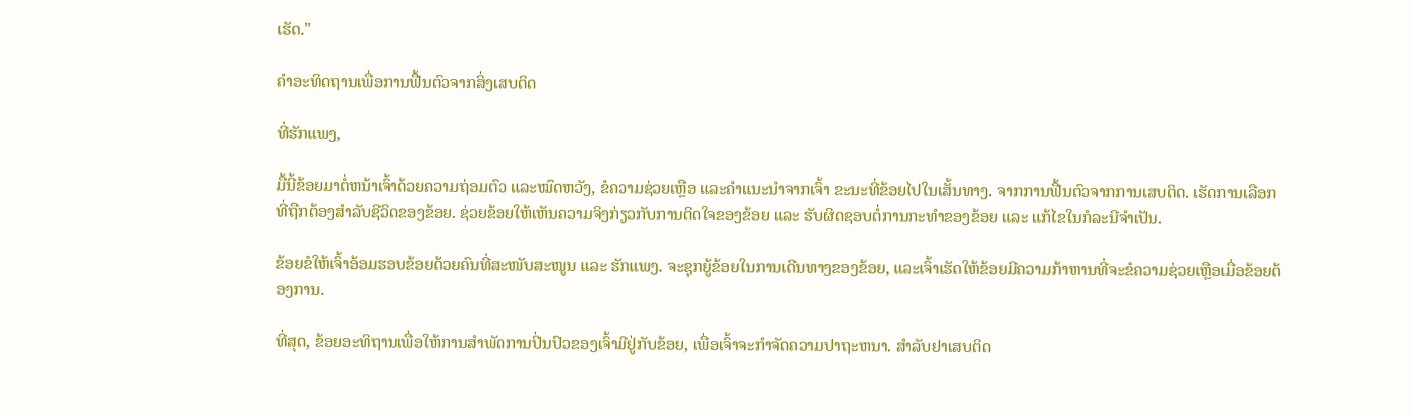ເຮັດ."

ຄຳອະທິດຖານເພື່ອການຟື້ນຕົວຈາກສິ່ງເສບຕິດ

ທີ່ຮັກແພງ,

ມື້ນີ້ຂ້ອຍມາຕໍ່ຫນ້າເຈົ້າດ້ວຍຄວາມຖ່ອມຕົວ ແລະໝົດຫວັງ, ຂໍຄວາມຊ່ວຍເຫຼືອ ແລະຄຳແນະນຳຈາກເຈົ້າ ຂະນະທີ່ຂ້ອຍໄປໃນເສັ້ນທາງ. ຈາກການຟື້ນຕົວຈາກການເສບຕິດ. ເຮັດການເລືອກທີ່ຖືກຕ້ອງສຳລັບຊີວິດຂອງຂ້ອຍ. ຊ່ວຍຂ້ອຍໃຫ້ເຫັນຄວາມຈິງກ່ຽວກັບການຕິດໃຈຂອງຂ້ອຍ ແລະ ຮັບຜິດຊອບຕໍ່ການກະທຳຂອງຂ້ອຍ ແລະ ແກ້ໄຂໃນກໍລະນີຈຳເປັນ.

ຂ້ອຍຂໍໃຫ້ເຈົ້າອ້ອມຮອບຂ້ອຍດ້ວຍຄົນທີ່ສະໜັບສະໜູນ ແລະ ຮັກແພງ. ຈະຊຸກຍູ້ຂ້ອຍໃນການເດີນທາງຂອງຂ້ອຍ, ແລະເຈົ້າເຮັດໃຫ້ຂ້ອຍມີຄວາມກ້າຫານທີ່ຈະຂໍຄວາມຊ່ວຍເຫຼືອເມື່ອຂ້ອຍຕ້ອງການ.

ທີ່ສຸດ, ຂ້ອຍອະທິຖານເພື່ອໃຫ້ການສໍາພັດການປິ່ນປົວຂອງເຈົ້າມີຢູ່ກັບຂ້ອຍ, ເພື່ອເຈົ້າຈະກໍາຈັດຄວາມປາຖະຫນາ. ສໍາລັບຢາເສບຕິດ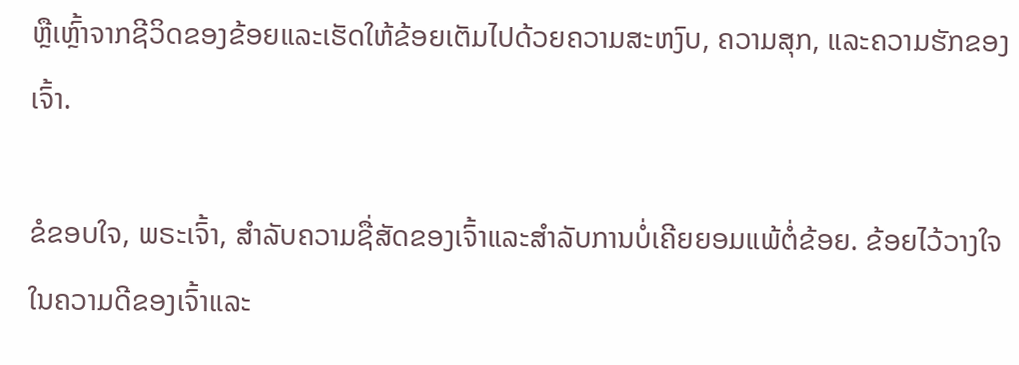ຫຼືເຫຼົ້າຈາກຊີວິດຂອງຂ້ອຍແລະເຮັດໃຫ້ຂ້ອຍເຕັມໄປດ້ວຍຄວາມສະຫງົບ, ຄວາມສຸກ, ແລະຄວາມຮັກຂອງເຈົ້າ.

ຂໍຂອບໃຈ, ພຣະເຈົ້າ, ສໍາລັບຄວາມຊື່ສັດຂອງເຈົ້າແລະສໍາລັບການບໍ່ເຄີຍຍອມແພ້ຕໍ່ຂ້ອຍ. ຂ້ອຍໄວ້ວາງໃຈໃນຄວາມດີຂອງເຈົ້າແລະ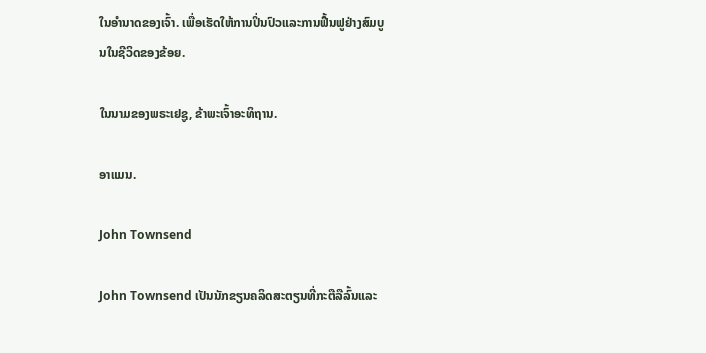ໃນອໍານາດຂອງເຈົ້າ. ເພື່ອເຮັດໃຫ້ການປິ່ນປົວແລະການຟື້ນຟູຢ່າງສົມບູນໃນຊີວິດຂອງຂ້ອຍ.

ໃນນາມຂອງພຣະເຢຊູ, ຂ້າພະເຈົ້າອະທິຖານ.

ອາແມນ.

John Townsend

John Townsend ເປັນນັກຂຽນຄລິດສະຕຽນທີ່ກະຕືລືລົ້ນແລະ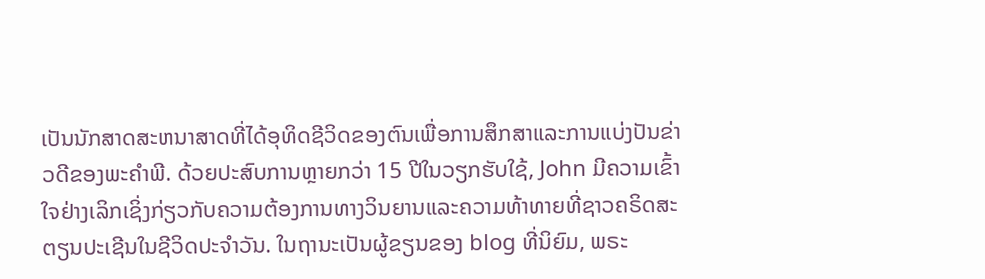ເປັນນັກສາດສະຫນາສາດທີ່ໄດ້ອຸທິດຊີວິດຂອງຕົນເພື່ອການສຶກສາແລະການແບ່ງປັນຂ່າວດີຂອງພະຄໍາພີ. ດ້ວຍປະສົບການຫຼາຍກວ່າ 15 ປີໃນວຽກຮັບໃຊ້, John ມີຄວາມເຂົ້າໃຈຢ່າງເລິກເຊິ່ງກ່ຽວກັບຄວາມຕ້ອງການທາງວິນຍານແລະຄວາມທ້າທາຍທີ່ຊາວຄຣິດສະຕຽນປະເຊີນໃນຊີວິດປະຈໍາວັນ. ໃນຖານະເປັນຜູ້ຂຽນຂອງ blog ທີ່ນິຍົມ, ພຣະ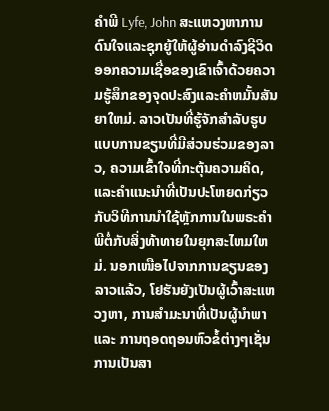ຄໍາພີ Lyfe, John ສະແຫວງຫາການດົນໃຈແລະຊຸກຍູ້ໃຫ້ຜູ້ອ່ານດໍາລົງຊີວິດອອກຄວາມເຊື່ອຂອງເຂົາເຈົ້າດ້ວຍຄວາມຮູ້ສຶກຂອງຈຸດປະສົງແລະຄໍາຫມັ້ນສັນຍາໃຫມ່. ລາວເປັນທີ່ຮູ້ຈັກສໍາລັບຮູບແບບການຂຽນທີ່ມີສ່ວນຮ່ວມຂອງລາວ, ຄວາມເຂົ້າໃຈທີ່ກະຕຸ້ນຄວາມຄິດ, ແລະຄໍາແນະນໍາທີ່ເປັນປະໂຫຍດກ່ຽວກັບວິທີການນໍາໃຊ້ຫຼັກການໃນພຣະຄໍາພີຕໍ່ກັບສິ່ງທ້າທາຍໃນຍຸກສະໄຫມໃຫມ່. ນອກເໜືອໄປຈາກການຂຽນຂອງລາວແລ້ວ, ໂຢຮັນຍັງເປັນຜູ້ເວົ້າສະແຫວງຫາ, ການສຳມະນາທີ່ເປັນຜູ້ນຳພາ ແລະ ການຖອດຖອນຫົວຂໍ້ຕ່າງໆເຊັ່ນການເປັນສາ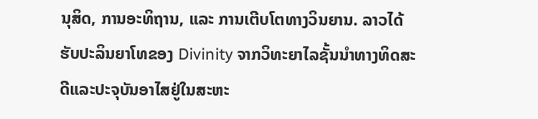ນຸສິດ, ການອະທິຖານ, ແລະ ການເຕີບໂຕທາງວິນຍານ. ລາວໄດ້ຮັບປະລິນຍາໂທຂອງ Divinity ຈາກວິທະຍາໄລຊັ້ນນໍາທາງທິດສະດີແລະປະຈຸບັນອາໄສຢູ່ໃນສະຫະ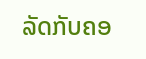ລັດກັບຄອ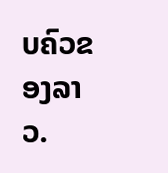ບຄົວຂອງລາວ.